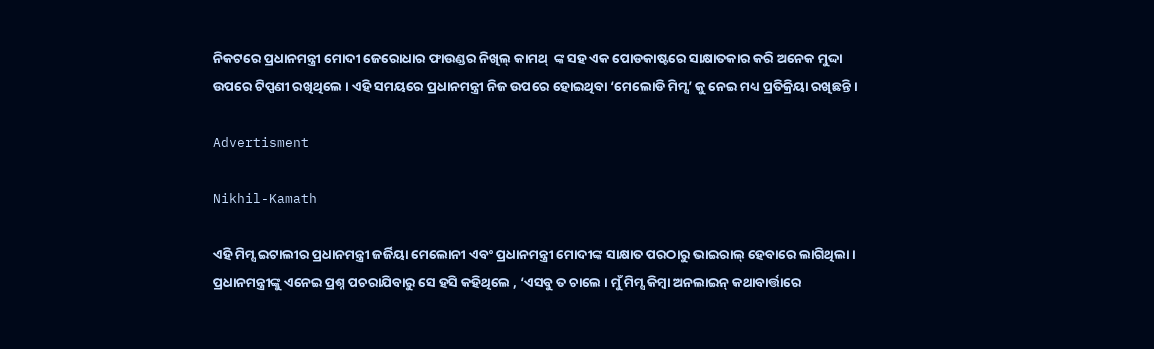ନିକଟରେ ପ୍ରଧାନମନ୍ତ୍ରୀ ମୋଦୀ ଜେରୋଧାର ଫାଉଣ୍ଡର ନିଖିଲ୍ କାମଥ୍  ଙ୍କ ସହ ଏକ ପୋଡକାଷ୍ଟରେ ସାକ୍ଷାତକାର କରି ଅନେକ ମୁଦ୍ଦା ଉପରେ ଟିପ୍ପଣୀ ରଖିଥିଲେ । ଏହି ସମୟରେ ପ୍ରଧାନମନ୍ତ୍ରୀ ନିଜ ଉପରେ ହୋଇଥିବା ‘ମେଲୋଡି ମିମ୍ସ’ କୁ ନେଇ ମଧ୍ୟ ପ୍ରତିକ୍ରିୟା ରଖିଛନ୍ତି ।

Advertisment

Nikhil-Kamath

ଏହି ମିମ୍ସ ଇଟାଲୀର ପ୍ରଧାନମନ୍ତ୍ରୀ ଜର୍ଜିୟା ମେଲୋନୀ ଏବଂ ପ୍ରଧାନମନ୍ତ୍ରୀ ମୋଦୀଙ୍କ ସାକ୍ଷାତ ପରଠାରୁ ଭାଇରାଲ୍ ହେବାରେ ଲାଗିଥିଲା। ପ୍ରଧାନମନ୍ତ୍ରୀଙ୍କୁ ଏନେଇ ପ୍ରଶ୍ନ ପଚରାଯିବାରୁ ସେ ହସି କହିଥିଲେ , ‘ଏସବୁ ତ ଚାଲେ । ମୁଁ ମିମ୍ସ କିମ୍ବା ଅନଲାଇନ୍ କଥାବାର୍ତ୍ତାରେ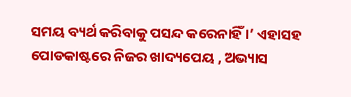ସମୟ ବ୍ୟର୍ଥ କରିବାକୁ ପସନ୍ଦ କରେନାହିଁ ।’ ଏହାସହ ପୋଡକାଷ୍ଟରେ ନିଜର ଖାଦ୍ୟପେୟ , ଅଭ୍ୟାସ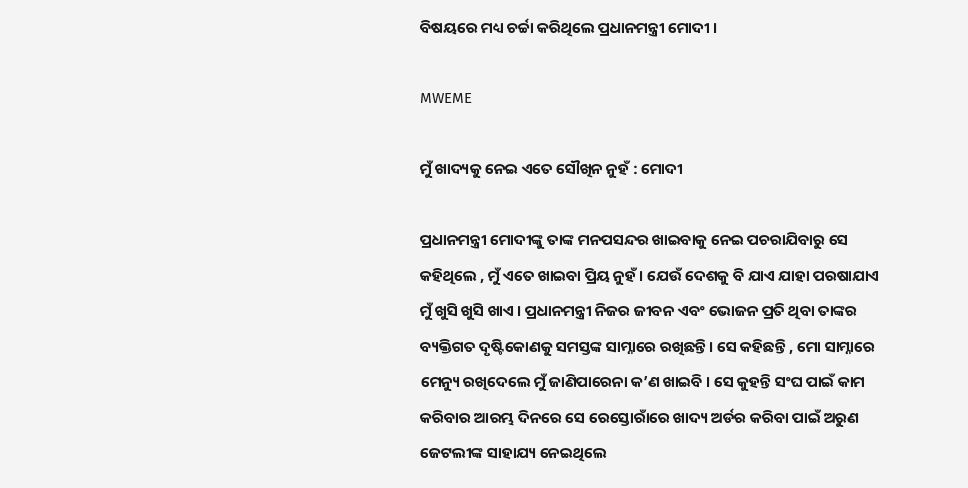ବିଷୟରେ ମଧ୍ୟ ଚର୍ଚ୍ଚା କରିଥିଲେ ପ୍ରଧାନମନ୍ତ୍ରୀ ମୋଦୀ ।

MWEME

ମୁଁ ଖାଦ୍ୟକୁ ନେଇ ଏତେ ସୌଖିନ ନୁହଁ : ମୋଦୀ

ପ୍ରଧାନମନ୍ତ୍ରୀ ମୋଦୀଙ୍କୁ ତାଙ୍କ ମନପସନ୍ଦର ଖାଇବାକୁ ନେଇ ପଚରାଯିବାରୁ ସେ କହିଥିଲେ , ମୁଁ ଏତେ ଖାଇବା ପ୍ରିୟ ନୁହଁ । ଯେଉଁ ଦେଶକୁ ବି ଯାଏ ଯାହା ପରଷାଯାଏ ମୁଁ ଖୁସି ଖୁସି ଖାଏ । ପ୍ରଧାନମନ୍ତ୍ରୀ ନିଜର ଜୀବନ ଏବଂ ଭୋଜନ ପ୍ରତି ଥିବା ତାଙ୍କର ବ୍ୟକ୍ତିଗତ ଦୃଷ୍ଟିକୋଣକୁ ସମସ୍ତଙ୍କ ସାମ୍ନାରେ ରଖିଛନ୍ତି। ସେ କହିଛନ୍ତି , ମୋ ସାମ୍ନାରେ ମେନ୍ୟୁ ରଖିଦେଲେ ମୁଁ ଜାଣିପାରେନା କ’ଣ ଖାଇବି । ସେ କୁହନ୍ତି ସଂଘ ପାଇଁ କାମ କରିବାର ଆରମ୍ଭ ଦିନରେ ସେ ରେସ୍ତୋରାଁରେ ଖାଦ୍ୟ ଅର୍ଡର କରିବା ପାଇଁ ଅରୁଣ ଜେଟଲୀଙ୍କ ସାହାଯ୍ୟ ନେଇଥିଲେ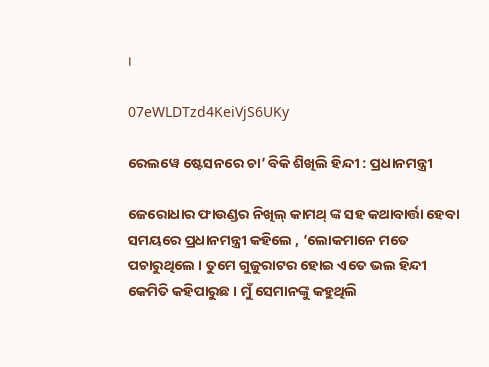।

07eWLDTzd4KeiVjS6UKy

ରେଲୱେ ଷ୍ଟେସନରେ ଚା’ ବିକି ଶିଖିଲି ହିନ୍ଦୀ : ପ୍ରଧାନମନ୍ତ୍ରୀ

ଜେରୋଧାର ଫାଉଣ୍ଡର ନିଖିଲ୍ କାମଥ୍ ଙ୍କ ସହ କଥାବାର୍ତ୍ତା ହେବା ସମୟରେ ପ୍ରଧାନମନ୍ତ୍ରୀ କହିଲେ , ‘ଲୋକମାନେ ମତେ ପଚାରୁଥିଲେ । ତୁମେ ଗୁଜୁରାଟର ହୋଇ ଏତେ ଭଲ ହିନ୍ଦୀ କେମିତି କହିପାରୁଛ । ମୁଁ ସେମାନଙ୍କୁ କହୁଥିଲି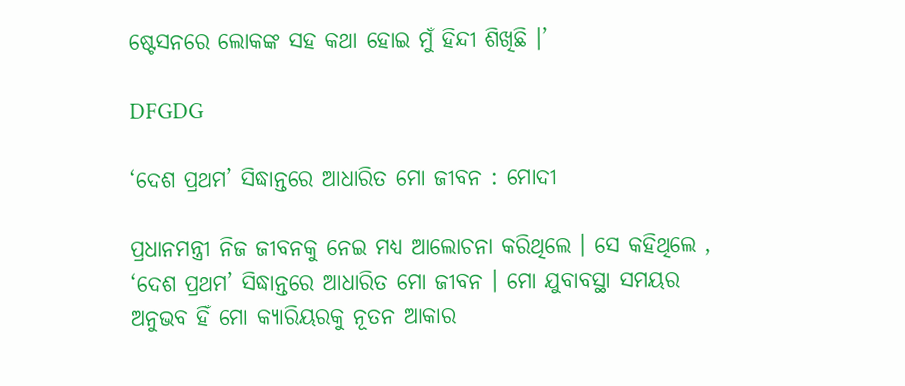ଷ୍ଟେସନରେ ଲୋକଙ୍କ ସହ କଥା ହୋଇ ମୁଁ ହିନ୍ଦୀ ଶିଖିଛି ।’

DFGDG

‘ଦେଶ ପ୍ରଥମ’ ସିଦ୍ଧାନ୍ତରେ ଆଧାରିତ ମୋ ଜୀବନ : ମୋଦୀ

ପ୍ରଧାନମନ୍ତ୍ରୀ ନିଜ ଜୀବନକୁ ନେଇ ମଧ୍ୟ ଆଲୋଚନା କରିଥିଲେ । ସେ କହିଥିଲେ , ‘ଦେଶ ପ୍ରଥମ’ ସିଦ୍ଧାନ୍ତରେ ଆଧାରିତ ମୋ ଜୀବନ । ମୋ ଯୁବାବସ୍ଥା ସମୟର ଅନୁଭବ ହିଁ ମୋ କ୍ୟାରିୟରକୁ ନୂତନ ଆକାର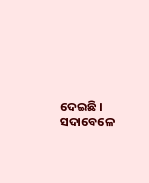ଦେଇଛି । ସଦାବେଳେ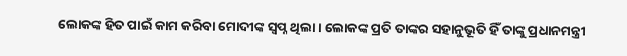ଲୋକଙ୍କ ହିତ ପାଇଁ କାମ କରିବା ମୋଦୀଙ୍କ ସ୍ବପ୍ନ ଥିଲା । ଲୋକଙ୍କ ପ୍ରତି ତାଙ୍କର ସହାନୁଭୂତି ହିଁ ତାଙ୍କୁ ପ୍ରଧାନମନ୍ତ୍ରୀ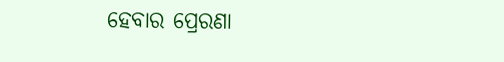ହେବାର ପ୍ରେରଣା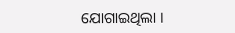ଯୋଗାଇଥିଲା ।